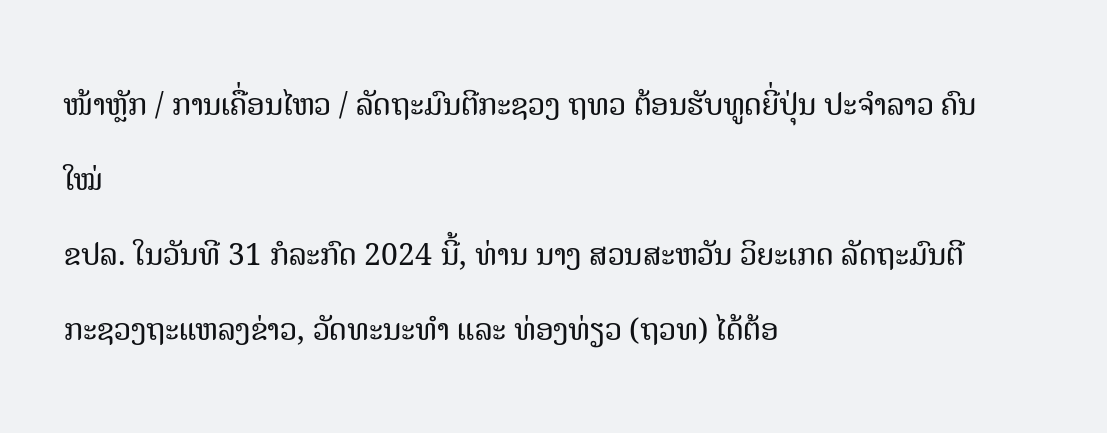ໜ້າຫຼັກ / ການເຄື່ອນໄຫວ / ລັດຖະມົນຕີກະຊວງ ຖທວ ຕ້ອນຮັບທູດຍີ່ປຸ່ນ ປະຈໍາລາວ ຄົນໃໝ່
ຂປລ. ໃນວັນທີ 31 ກໍລະກົດ 2024 ນີ້, ທ່ານ ນາງ ສວນສະຫວັນ ວິຍະເກດ ລັດຖະມົນຕີກະຊວງຖະແຫລງຂ່າວ, ວັດທະນະທໍາ ແລະ ທ່ອງທ່ຽວ (ຖວທ) ໄດ້ຕ້ອ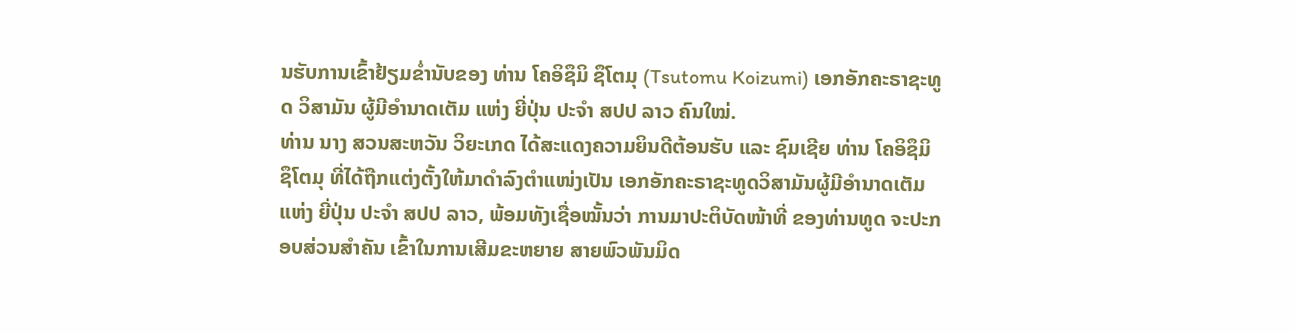ນຮັບການເຂົ້າຢ້ຽມຂໍ່ານັບຂອງ ທ່ານ ໂຄອິຊຶມິ ຊຶໂຕມຸ (Tsutomu Koizumi) ເອກອັກຄະຣາຊະທູດ ວິສາມັນ ຜູ້ມີອໍານາດເຕັມ ແຫ່ງ ຍີ່ປຸ່ນ ປະຈໍາ ສປປ ລາວ ຄົນໃໝ່.
ທ່ານ ນາງ ສວນສະຫວັນ ວິຍະເກດ ໄດ້ສະແດງຄວາມຍິນດີຕ້ອນຮັບ ແລະ ຊົມເຊີຍ ທ່ານ ໂຄອິຊຶມິ ຊຶໂຕມຸ ທີ່ໄດ້ຖືກແຕ່ງຕັ້ງໃຫ້ມາດໍາລົງຕໍາແໜ່ງເປັນ ເອກອັກຄະຣາຊະທູດວິສາມັນຜູ້ມີອໍານາດເຕັມ ແຫ່ງ ຍີ່ປຸ່ນ ປະຈໍາ ສປປ ລາວ, ພ້ອມທັງເຊື່ອໝັ້ນວ່າ ການມາປະຕິບັດໜ້າທີ່ ຂອງທ່ານທູດ ຈະປະກອບສ່ວນສໍາຄັນ ເຂົ້າໃນການເສີມຂະຫຍາຍ ສາຍພົວພັນມິດ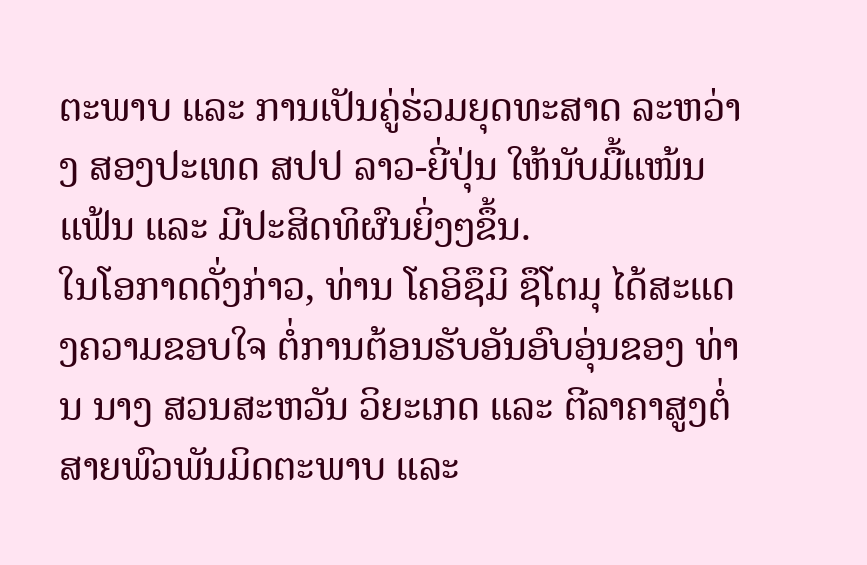ຕະພາບ ແລະ ການເປັນຄູ່ຮ່ວມຍຸດທະສາດ ລະຫວ່າງ ສອງປະເທດ ສປປ ລາວ-ຍີ່ປຸ່ນ ໃຫ້ນັບມື້ແໜ້ນແຟ້ນ ແລະ ມີປະສິດທິຜົນຍິ່ງໆຂຶ້ນ.
ໃນໂອກາດດັ່ງກ່າວ, ທ່ານ ໂຄອິຊຶມິ ຊຶໂຕມຸ ໄດ້ສະແດງຄວາມຂອບໃຈ ຕໍ່ການຕ້ອນຮັບອັນອົບອຸ່ນຂອງ ທ່ານ ນາງ ສວນສະຫວັນ ວິຍະເກດ ແລະ ຕີລາຄາສູງຕໍ່ສາຍພົວພັນມິດຕະພາບ ແລະ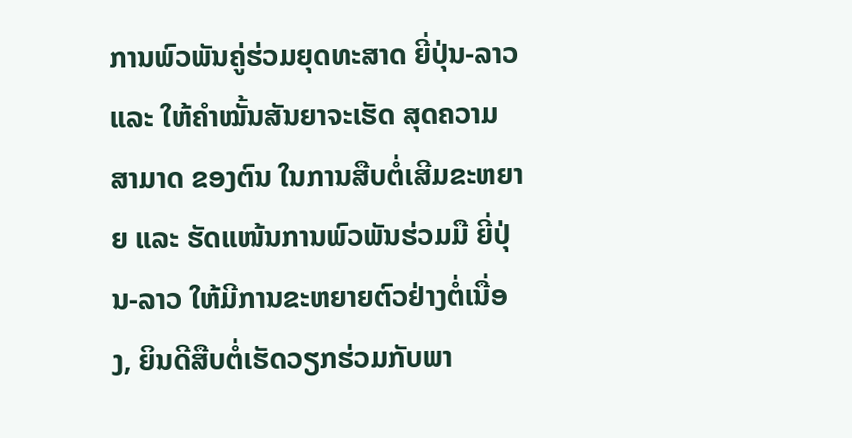ການພົວພັນຄູ່ຮ່ວມຍຸດທະສາດ ຍີ່ປຸ່ນ-ລາວ ແລະ ໃຫ້ຄໍາໝັ້ນສັນຍາຈະເຮັດ ສຸດຄວາມສາມາດ ຂອງຕົນ ໃນການສືບຕໍ່ເສີມຂະຫຍາຍ ແລະ ຮັດແໜ້ນການພົວພັນຮ່ວມມື ຍີ່ປຸ່ນ-ລາວ ໃຫ້ມີການຂະຫຍາຍຕົວຢ່າງຕໍ່ເນື່ອງ, ຍິນດີສືບຕໍ່ເຮັດວຽກຮ່ວມກັບພາ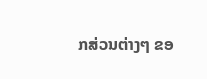ກສ່ວນຕ່າງໆ ຂອ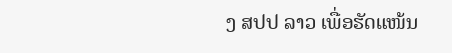ງ ສປປ ລາວ ເພື່ອຮັດແໜ້ນ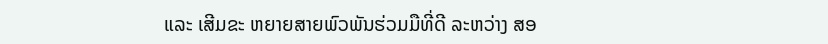ແລະ ເສີມຂະ ຫຍາຍສາຍພົວພັນຮ່ວມມືທີ່ດີ ລະຫວ່າງ ສອ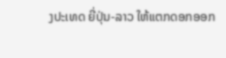ງປະເທດ ຍີ່ປຸ່ນ-ລາວ ໃຫ້ແຕກດອກອອກ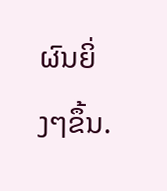ຜົນຍິ່ງໆຂຶ້ນ.